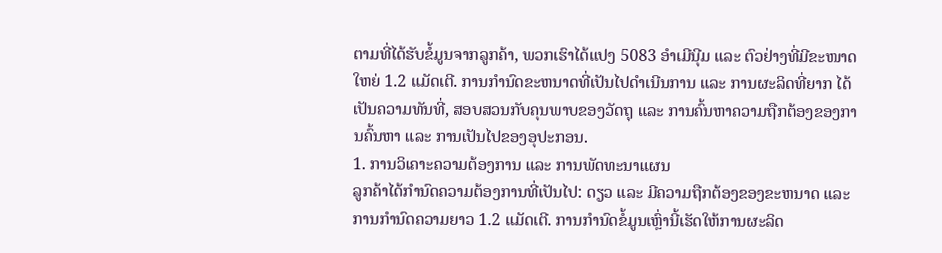ຕາມທີ່ໄດ້ຮັບຂໍ້ມູນຈາກລູກຄ້າ, ພວກເຮົາໄດ້ແປງ 5083 ອຳເມີນີຸມ ແລະ ຕົວຢ່າງທີ່ມີຂະໜາດໃຫຍ່ 1.2 ແມັດເຕີ. ການກຳນົດຂະຫນາດທີ່ເປັນໄປດຳເນີນການ ແລະ ການຜະລິດທີ່ຍາກ ໄດ້ເປັນຄວາມທັນທີ່, ສອບສວນກັບຄຸນພາບຂອງວັດຖຸ ແລະ ການຄົ້ນຫາຄວາມຖືກຕ້ອງຂອງການຄົ້ນຫາ ແລະ ການເປັນໄປຂອງອຸປະກອນ.
1. ການວິເຄາະຄວາມຕ້ອງການ ແລະ ການພັດທະນາແຜນ
ລູກຄ້າໄດ້ກຳນົດຄວາມຕ້ອງການທີ່ເປັນໄປ: ດຽວ ແລະ ມີຄວາມຖືກຕ້ອງຂອງຂະຫນາດ ແລະ ການກຳນົດຄວາມຍາວ 1.2 ແມັດເຕີ. ການກຳນົດຂໍ້ມູນເຫຼົ່ານີ້ເຮັດໃຫ້ການຜະລິດ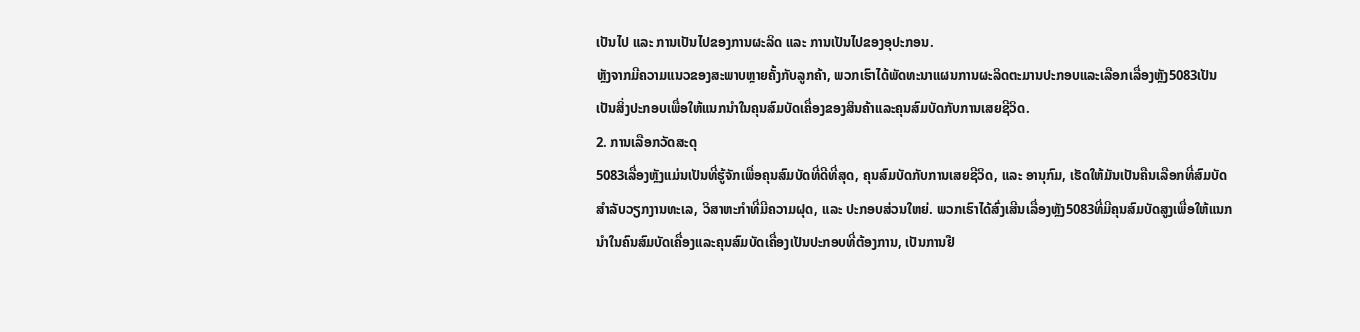ເປັນໄປ ແລະ ການເປັນໄປຂອງການຜະລິດ ແລະ ການເປັນໄປຂອງອຸປະກອນ.
ຫຼັງຈາກມີຄວາມແນວຂອງສະພາບຫຼາຍຄັ້ງກັບລູກຄ້າ, ພວກເຮົາໄດ້ພັດທະນາແຜນການຜະລິດຕະມານປະກອບແລະເລືອກເລື່ອງຫຼັງ5083ເປັນເປັນສິ່ງປະກອບເພື່ອໃຫ້ແນກນຳໃນຄຸນສົມບັດເຄື່ອງຂອງສິນຄ້າແລະຄຸນສົມບັດກັບການເສຍຊີວິດ.
2. ການເລືອກວັດສະດຸ
5083ເລື່ອງຫຼັງແມ່ນເປັນທີ່ຮູ້ຈັກເພື່ອຄຸນສົມບັດທີ່ດີທີ່ສຸດ, ຄຸນສົມບັດກັບການເສຍຊີວິດ, ແລະ ອານຸກົມ, ເຮັດໃຫ້ມັນເປັນຄືນເລືອກທີ່ສົມບັດສຳລັບວຽກງານທະເລ, ວິສາຫະກຳທີ່ມີຄວາມຝຸດ, ແລະ ປະກອບສ່ວນໃຫຍ່. ພວກເຮົາໄດ້ສົ່ງເສີນເລື່ອງຫຼັງ5083ທີ່ມີຄຸນສົມບັດສູງເພື່ອໃຫ້ແນກນຳໃນຄົນສົມບັດເຄື່ອງແລະຄຸນສົມບັດເຄື່ອງເປັນປະກອບທີ່ຕ້ອງການ, ເປັນການຢື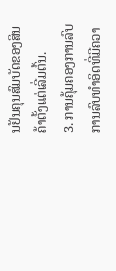ນຢັນຄຸນສົມບັດຂອງສິນຄ້າຕັ້ງແຕ່ເລີ່ມຕົ້ນ.
3. ການຄຸ້ມຄອງການລົບ
ການລົບທໍາອິດທີ່ມີຄວາ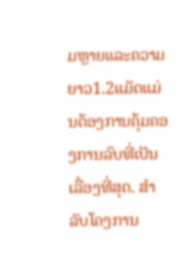ມຫຼາຍແລະຄວາມຍາວ1.2ແມັດແມ່ນຕ້ອງການຄຸ້ມຄອງການລົບທີ່ເປັນເລື່ອງທີ່ສຸດ. ສໍາລັບໂຄງການ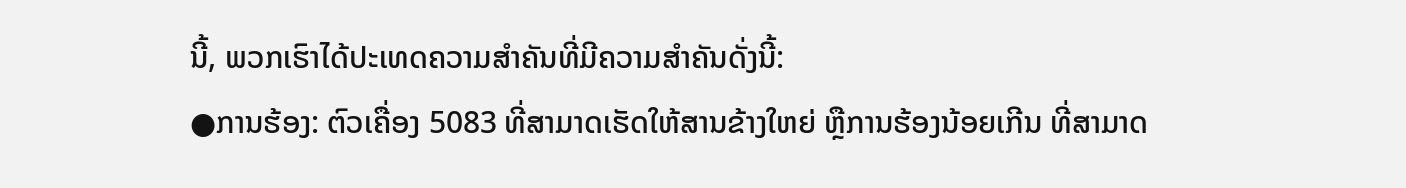ນີ້, ພວກເຮົາໄດ້ປະເທດຄວາມສຳຄັນທີ່ມີຄວາມສຳຄັນດັ່ງນີ້:
●ການຮ້ອງ: ຕົວເຄື່ອງ 5083 ທີ່ສາມາດເຮັດໃຫ້ສານຂ້າງໃຫຍ່ ຫຼືການຮ້ອງນ້ອຍເກີນ ທີ່ສາມາດ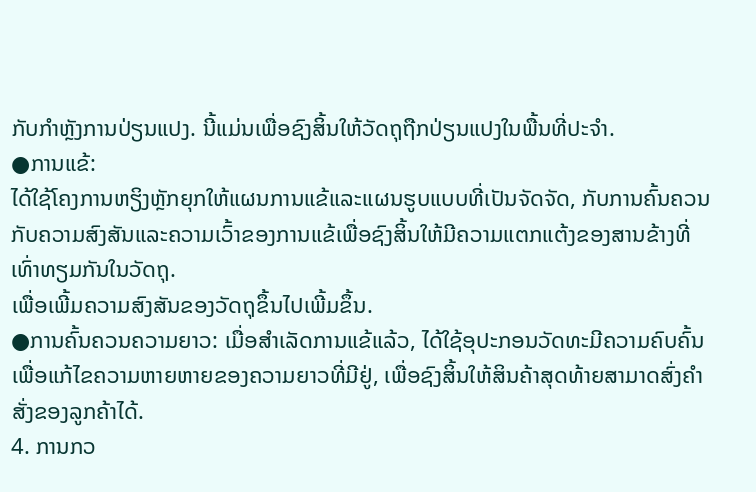ກັບກຳຫຼັງການປ່ຽນແປງ. ນີ້ແມ່ນເພື່ອຊົງສິ້ນໃຫ້ວັດຖຸຖືກປ່ຽນແປງໃນພື້ນທີ່ປະຈຳ.
●ການແຂ້:
ໄດ້ໃຊ້ໂຄງການຫຽິງຫຼັກຍຸກໃຫ້ແຜນການແຂ້ແລະແຜນຮູບແບບທີ່ເປັນຈັດຈັດ, ກັບການຄົ້ນຄວນກັບຄວາມສົງສັນແລະຄວາມເວົ້າຂອງການແຂ້ເພື່ອຊົງສິ້ນໃຫ້ມີຄວາມແຕກແຕ້ງຂອງສານຂ້າງທີ່ເທົ່າທຽມກັນໃນວັດຖຸ.
ເພື່ອເພີ້ມຄວາມສົງສັນຂອງວັດຖຸຂຶ້ນໄປເພີ້ມຂຶ້ນ.
●ການຄົ້ນຄວນຄວາມຍາວ: ເມື່ອສຳເລັດການແຂ້ແລ້ວ, ໄດ້ໃຊ້ອຸປະກອນວັດທະມີຄວາມຄົບຄົ້ນເພື່ອແກ້ໄຂຄວາມຫາຍຫາຍຂອງຄວາມຍາວທີ່ມີຢູ່, ເພື່ອຊົງສິ້ນໃຫ້ສິນຄ້າສຸດທ້າຍສາມາດສົ່ງຄຳສັ່ງຂອງລູກຄ້າໄດ້.
4. ການກວ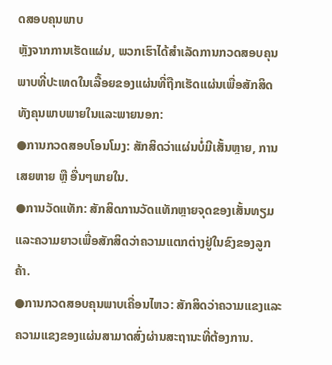ດສອບຄຸນພາບ
ຫຼັງຈາກການເຮັດແຜ່ນ, ພວກເຮົາໄດ້ສຳເລັດການກວດສອບຄຸນພາບທີ່ປະເທດໃນເລື້ອຍຂອງແຜ່ນທີ່ຖືກເຮັດແຜ່ນເພື່ອສັກສິດທັງຄຸນພາບພາຍໃນແລະພາຍນອກ:
●ການກວດສອບໂອນໂມງ: ສັກສິດວ່າແຜ່ນບໍ່ມີເສັ້ນຫຼາຍ, ການເສຍຫາຍ ຫຼື ອື່ນໆພາຍໃນ.
●ການວັດແທັກ: ສັກສິດການວັດແທັກຫຼາຍຈຸດຂອງເສັ້ນທຽມແລະຄວາມຍາວເພື່ອສັກສິດວ່າຄວາມແຕກຕ່າງຢູ່ໃນຂົງຂອງລູກຄ້າ.
●ການກວດສອບຄຸນພາບເຄື່ອນໄຫວ: ສັກສິດວ່າຄວາມແຂງແລະຄວາມແຂງຂອງແຜ່ນສາມາດສົ່ງຜ່ານສະຖານະທີ່ຕ້ອງການ.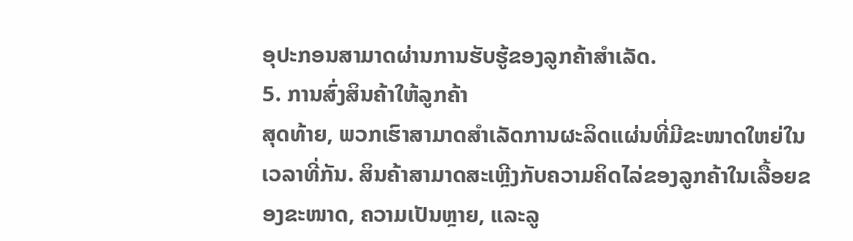ອຸປະກອນສາມາດຜ່ານການຮັບຮູ້ຂອງລູກຄ້າສຳເລັດ.
5. ການສົ່ງສິນຄ້າໃຫ້ລູກຄ້າ
ສຸດທ້າຍ, ພວກເຮົາສາມາດສຳເລັດການຜະລິດແຜ່ນທີ່ມີຂະໜາດໃຫຍ່ໃນເວລາທີ່ກັນ. ສິນຄ້າສາມາດສະເຫຼີງກັບຄວາມຄິດໄລ່ຂອງລູກຄ້າໃນເລື້ອຍຂອງຂະໜາດ, ຄວາມເປັນຫຼາຍ, ແລະລູ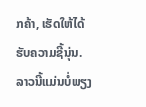ກຄ້າ, ເຮັດໃຫ້ໄດ້ຮັບຄວາມຊີ້ນຸ່ນ. ລາວນີ້ແມ່ນບໍ່ພຽງ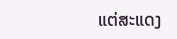ແຕ່ສະແດງ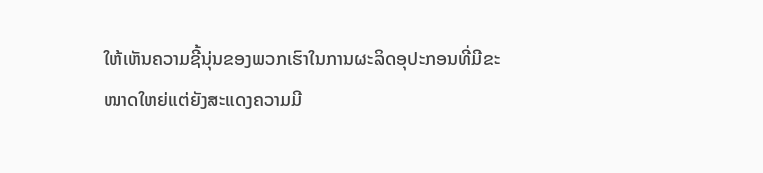ໃຫ້ເຫັນຄວາມຊີ້ນຸ່ນຂອງພວກເຮົາໃນການຜະລິດອຸປະກອນທີ່ມີຂະໜາດໃຫຍ່ແຕ່ຍັງສະແດງຄວາມມີ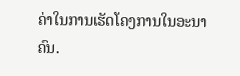ຄ່າໃນການເຮັດໂຄງການໃນອະນາຄົນ.